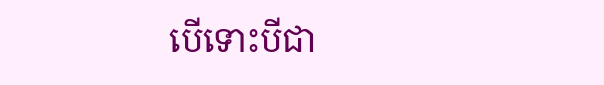បើទោះបីជា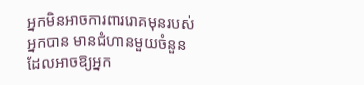អ្នកមិនអាចការពាររោគមុនរបស់អ្នកបាន មានជំហានមួយចំនួន ដែលអាចឱ្យអ្នក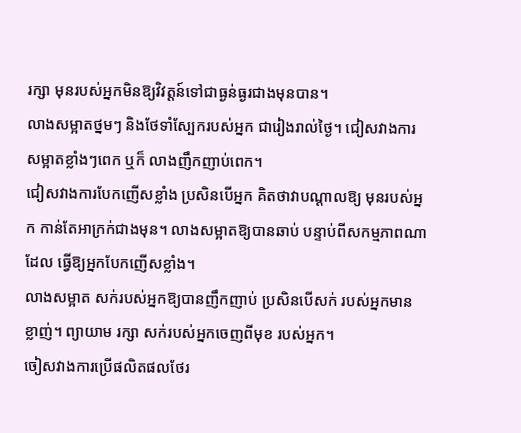រក្សា មុនរបស់អ្នកមិនឱ្យវិវត្តន៍ទៅជាធ្ងន់ធ្ងរជាងមុនបាន។
លាងសម្អាតថ្នមៗ និងថែទាំស្បែករបស់អ្នក ជារៀងរាល់ថ្ងៃ។ ជៀសវាងការសម្អាតខ្លាំងៗពេក ឬក៏ លាងញឹកញាប់ពេក។
ជៀសវាងការបែកញើសខ្លាំង ប្រសិនបើអ្នក គិតថាវាបណ្តាលឱ្យ មុនរបស់អ្នក កាន់តែអាក្រក់ជាងមុន។ លាងសម្អាតឱ្យបានឆាប់ បន្ទាប់ពីសកម្មភាពណាដែល ធ្វើឱ្យអ្នកបែកញើសខ្លាំង។
លាងសម្អាត សក់របស់អ្នកឱ្យបានញឹកញាប់ ប្រសិនបើសក់ របស់អ្នកមានខ្លាញ់។ ព្យាយាម រក្សា សក់របស់អ្នកចេញពីមុខ របស់អ្នក។
ចៀសវាងការប្រើផលិតផលថែរ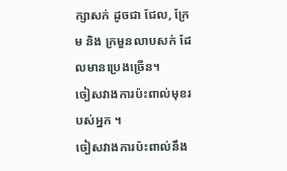ក្សាសក់ ដូចជា ជែល, ក្រែម និង ក្រមួនលាបសក់ ដែលមានប្រេងច្រើន។
ចៀសវាងការប៉ះពាល់មុខរបស់អ្នក ។
ចៀសវាងការប៉ះពាល់នឹង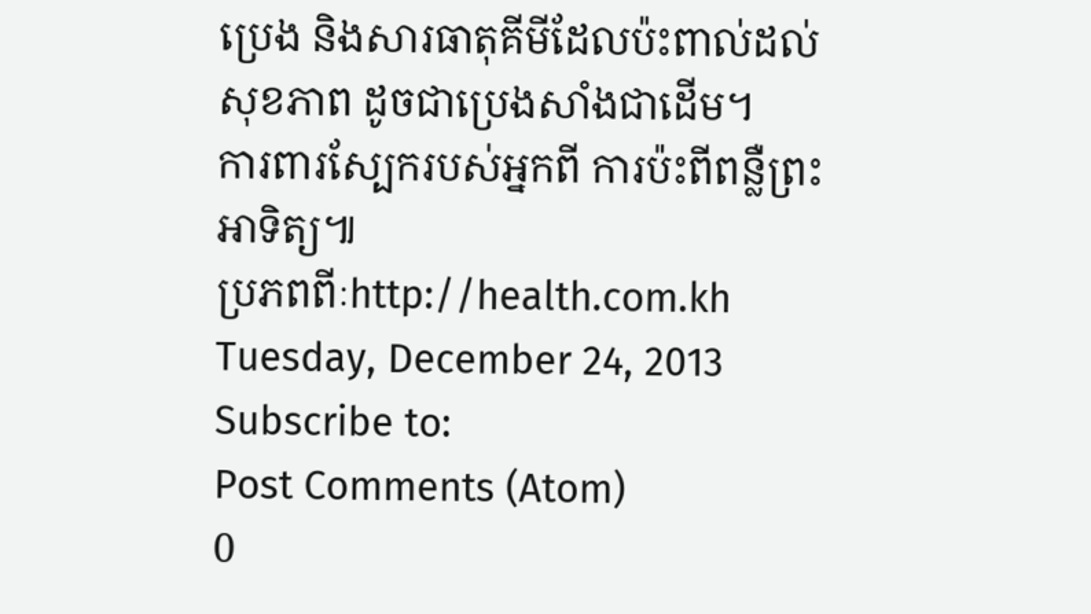ប្រេង និងសារធាតុគីមីដែលប៉ះពាល់ដល់សុខភាព ដូចជាប្រេងសាំងជាដើម។
ការពារស្បែករបស់អ្នកពី ការប៉ះពីពន្លឺព្រះអាទិត្យ៕
ប្រភពពីៈhttp://health.com.kh
Tuesday, December 24, 2013
Subscribe to:
Post Comments (Atom)
0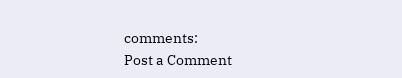comments:
Post a Comment